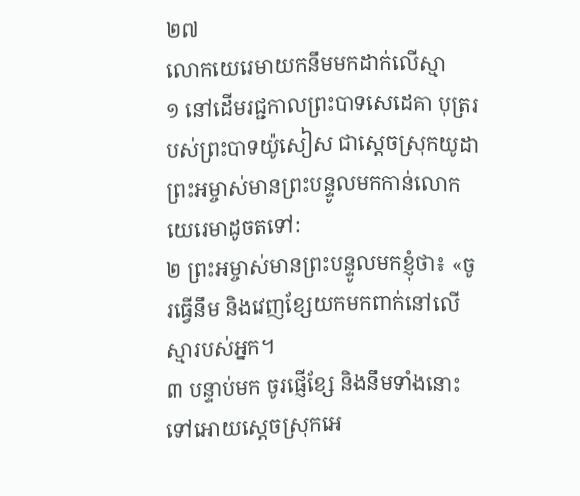២៧
លោកយេរេមាយកនឹមមកដាក់លើស្មា
១ នៅដើមរជ្ជកាលព្រះបាទសេដេគា បុត្ររបស់ព្រះបាទយ៉ូសៀស ជាស្ដេចស្រុកយូដា ព្រះអម្ចាស់មានព្រះបន្ទូលមកកាន់លោកយេរេមាដូចតទៅ:
២ ព្រះអម្ចាស់មានព្រះបន្ទូលមកខ្ញុំថា៖ «ចូរធ្វើនឹម និងវេញខ្សែយកមកពាក់នៅលើស្មារបស់អ្នក។
៣ បន្ទាប់មក ចូរផ្ញើខ្សែ និងនឹមទាំងនោះទៅអោយស្ដេចស្រុកអេ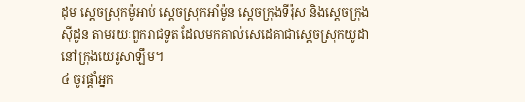ដុម ស្ដេចស្រុកម៉ូអាប់ ស្ដេចស្រុកអាំម៉ូន ស្ដេចក្រុងទីរ៉ុស និងស្ដេចក្រុងស៊ីដូន តាមរយៈពួករាជទូត ដែលមកគាល់សេដេគាជាស្ដេចស្រុកយូដានៅក្រុងយេរូសាឡឹម។
៤ ចូរផ្ដាំអ្នក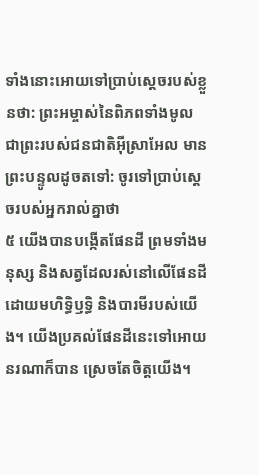ទាំងនោះអោយទៅប្រាប់ស្ដេចរបស់ខ្លួនថា: ព្រះអម្ចាស់នៃពិភពទាំងមូល ជាព្រះរបស់ជនជាតិអ៊ីស្រាអែល មានព្រះបន្ទូលដូចតទៅ: ចូរទៅប្រាប់ស្ដេចរបស់អ្នករាល់គ្នាថា
៥ យើងបានបង្កើតផែនដី ព្រមទាំងមនុស្ស និងសត្វដែលរស់នៅលើផែនដី ដោយមហិទ្ធិឫទ្ធិ និងបារមីរបស់យើង។ យើងប្រគល់ផែនដីនេះទៅអោយនរណាក៏បាន ស្រេចតែចិត្តយើង។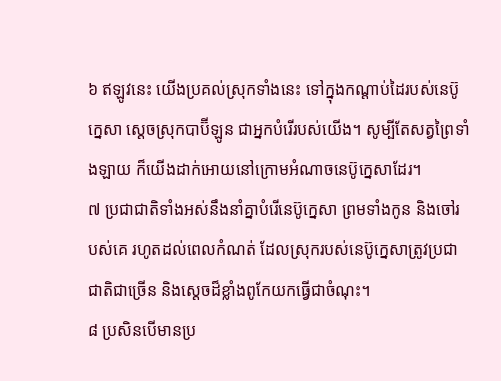៦ ឥឡូវនេះ យើងប្រគល់ស្រុកទាំងនេះ ទៅក្នុងកណ្ដាប់ដៃរបស់នេប៊ូក្នេសា ស្ដេចស្រុកបាប៊ីឡូន ជាអ្នកបំរើរបស់យើង។ សូម្បីតែសត្វព្រៃទាំងឡាយ ក៏យើងដាក់អោយនៅក្រោមអំណាចនេប៊ូក្នេសាដែរ។
៧ ប្រជាជាតិទាំងអស់នឹងនាំគ្នាបំរើនេប៊ូក្នេសា ព្រមទាំងកូន និងចៅរបស់គេ រហូតដល់ពេលកំណត់ ដែលស្រុករបស់នេប៊ូក្នេសាត្រូវប្រជាជាតិជាច្រើន និងស្ដេចដ៏ខ្លាំងពូកែយកធ្វើជាចំណុះ។
៨ ប្រសិនបើមានប្រ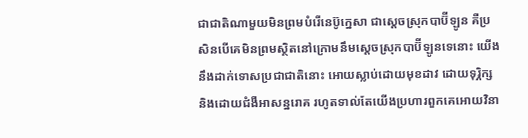ជាជាតិណាមួយមិនព្រមបំរើនេប៊ូក្នេសា ជាស្ដេចស្រុកបាប៊ីឡូន គឺប្រសិនបើគេមិនព្រមស្ថិតនៅក្រោមនឹមស្ដេចស្រុកបាប៊ីឡូនទេនោះ យើងនឹងដាក់ទោសប្រជាជាតិនោះ អោយស្លាប់ដោយមុខដាវ ដោយទុរ្ភិក្ស និងដោយជំងឺអាសន្នរោគ រហូតទាល់តែយើងប្រហារពួកគេអោយវិនា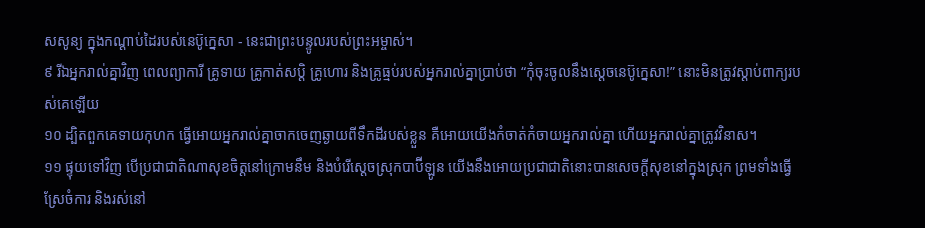សសូន្យ ក្នុងកណ្ដាប់ដៃរបស់នេប៊ូក្នេសា - នេះជាព្រះបន្ទូលរបស់ព្រះអម្ចាស់។
៩ រីឯអ្នករាល់គ្នាវិញ ពេលព្យាការី គ្រូទាយ គ្រូកាត់សប្ដិ គ្រូហោរ និងគ្រូធ្មប់របស់អ្នករាល់គ្នាប្រាប់ថា “កុំចុះចូលនឹងស្ដេចនេប៊ូក្នេសា!” នោះមិនត្រូវស្ដាប់ពាក្យរបស់គេឡើយ
១០ ដ្បិតពួកគេទាយកុហក ធ្វើអោយអ្នករាល់គ្នាចាកចេញឆ្ងាយពីទឹកដីរបស់ខ្លួន គឺអោយយើងកំចាត់កំចាយអ្នករាល់គ្នា ហើយអ្នករាល់គ្នាត្រូវវិនាស។
១១ ផ្ទុយទៅវិញ បើប្រជាជាតិណាសុខចិត្តនៅក្រោមនឹម និងបំរើស្ដេចស្រុកបាប៊ីឡូន យើងនឹងអោយប្រជាជាតិនោះបានសេចក្ដីសុខនៅក្នុងស្រុក ព្រមទាំងធ្វើស្រែចំការ និងរស់នៅ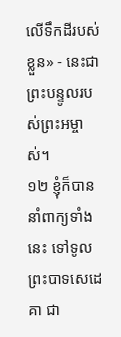លើទឹកដីរបស់ខ្លួន» - នេះជាព្រះបន្ទូលរបស់ព្រះអម្ចាស់។
១២ ខ្ញុំក៏បាននាំពាក្យទាំងនេះ ទៅទូលព្រះបាទសេដេគា ជា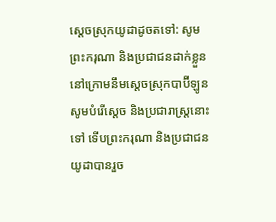ស្ដេចស្រុកយូដាដូចតទៅ: សូមព្រះករុណា និងប្រជាជនដាក់ខ្លួននៅក្រោមនឹមស្ដេចស្រុកបាប៊ីឡូន សូមបំរើស្ដេច និងប្រជារាស្ត្រនោះទៅ ទើបព្រះករុណា និងប្រជាជនយូដាបានរួច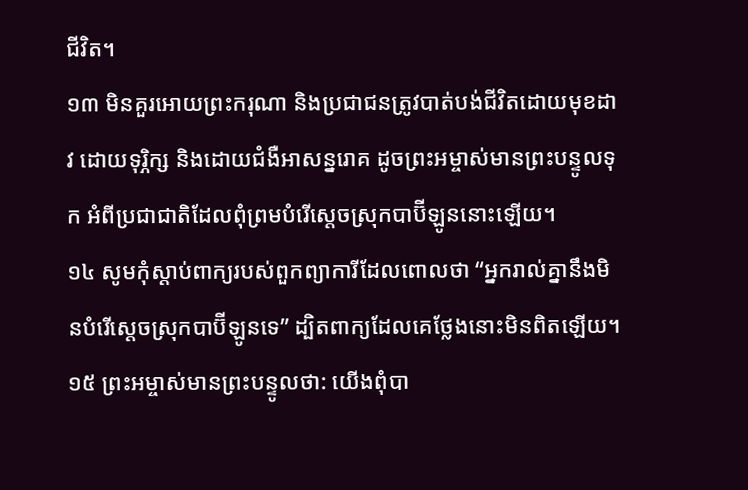ជីវិត។
១៣ មិនគួរអោយព្រះករុណា និងប្រជាជនត្រូវបាត់បង់ជីវិតដោយមុខដាវ ដោយទុរ្ភិក្ស និងដោយជំងឺអាសន្នរោគ ដូចព្រះអម្ចាស់មានព្រះបន្ទូលទុក អំពីប្រជាជាតិដែលពុំព្រមបំរើស្ដេចស្រុកបាប៊ីឡូននោះឡើយ។
១៤ សូមកុំស្ដាប់ពាក្យរបស់ពួកព្យាការីដែលពោលថា “អ្នករាល់គ្នានឹងមិនបំរើស្ដេចស្រុកបាប៊ីឡូនទេ” ដ្បិតពាក្យដែលគេថ្លែងនោះមិនពិតឡើយ។
១៥ ព្រះអម្ចាស់មានព្រះបន្ទូលថា: យើងពុំបា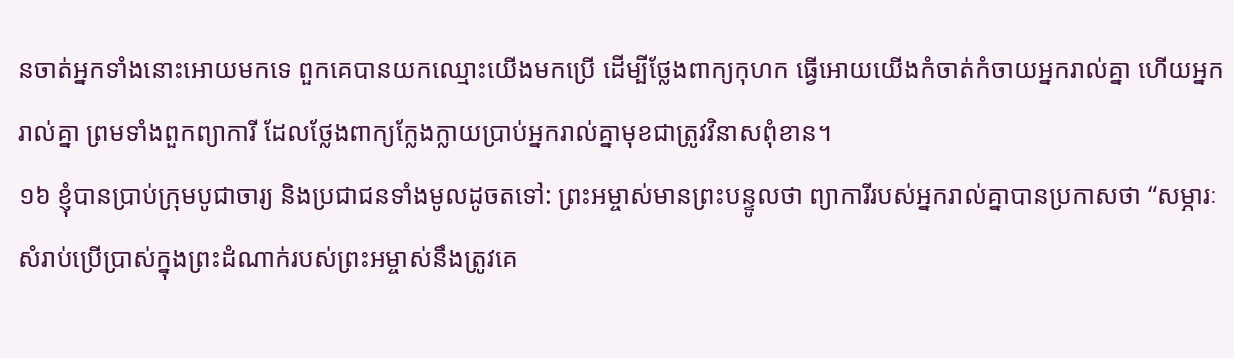នចាត់អ្នកទាំងនោះអោយមកទេ ពួកគេបានយកឈ្មោះយើងមកប្រើ ដើម្បីថ្លែងពាក្យកុហក ធ្វើអោយយើងកំចាត់កំចាយអ្នករាល់គ្នា ហើយអ្នករាល់គ្នា ព្រមទាំងពួកព្យាការី ដែលថ្លែងពាក្យក្លែងក្លាយប្រាប់អ្នករាល់គ្នាមុខជាត្រូវវិនាសពុំខាន។
១៦ ខ្ញុំបានប្រាប់ក្រុមបូជាចារ្យ និងប្រជាជនទាំងមូលដូចតទៅ: ព្រះអម្ចាស់មានព្រះបន្ទូលថា ព្យាការីរបស់អ្នករាល់គ្នាបានប្រកាសថា “សម្ភារៈសំរាប់ប្រើប្រាស់ក្នុងព្រះដំណាក់របស់ព្រះអម្ចាស់នឹងត្រូវគេ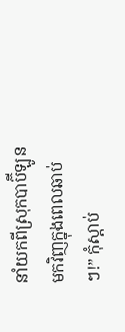នាំយកពីស្រុកបាប៊ីឡូនមកវិញក្នុងពេលឆាប់ៗ!” កុំស្ដាប់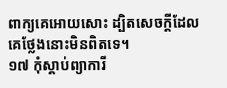ពាក្យគេអោយសោះ ដ្បិតសេចក្ដីដែលគេថ្លែងនោះមិនពិតទេ។
១៧ កុំស្ដាប់ព្យាការី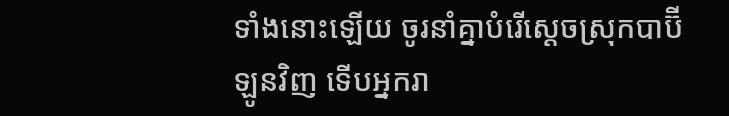ទាំងនោះឡើយ ចូរនាំគ្នាបំរើស្ដេចស្រុកបាប៊ីឡូនវិញ ទើបអ្នករា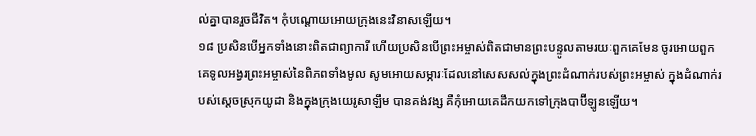ល់គ្នាបានរួចជីវិត។ កុំបណ្ដោយអោយក្រុងនេះវិនាសឡើយ។
១៨ ប្រសិនបើអ្នកទាំងនោះពិតជាព្យាការី ហើយប្រសិនបើព្រះអម្ចាស់ពិតជាមានព្រះបន្ទូលតាមរយៈពួកគេមែន ចូរអោយពួកគេទូលអង្វរព្រះអម្ចាស់នៃពិភពទាំងមូល សូមអោយសម្ភារៈដែលនៅសេសសល់ក្នុងព្រះដំណាក់របស់ព្រះអម្ចាស់ ក្នុងដំណាក់របស់ស្ដេចស្រុកយូដា និងក្នុងក្រុងយេរូសាឡឹម បានគង់វង្ស គឺកុំអោយគេដឹកយកទៅក្រុងបាប៊ីឡូនឡើយ។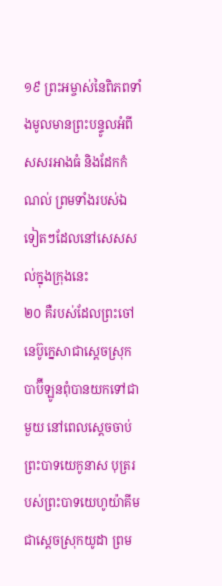១៩ ព្រះអម្ចាស់នៃពិភពទាំងមូលមានព្រះបន្ទូលអំពីសសរអាងធំ និងដែកកំណល់ ព្រមទាំងរបស់ឯទៀតៗដែលនៅសេសសល់ក្នុងក្រុងនេះ
២០ គឺរបស់ដែលព្រះចៅនេប៊ូក្នេសាជាស្ដេចស្រុកបាប៊ីឡូនពុំបានយកទៅជាមួយ នៅពេលស្ដេចចាប់ព្រះបាទយេកូនាស បុត្ររបស់ព្រះបាទយេហូយ៉ាគីមជាស្ដេចស្រុកយូដា ព្រម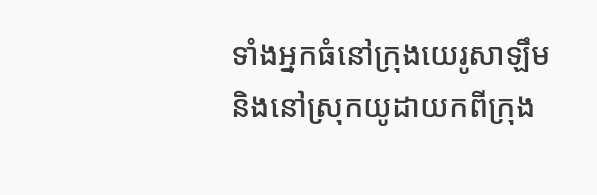ទាំងអ្នកធំនៅក្រុងយេរូសាឡឹម និងនៅស្រុកយូដាយកពីក្រុង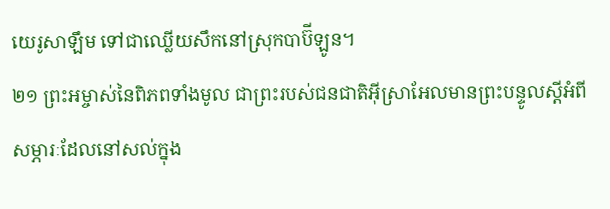យេរូសាឡឹម ទៅជាឈ្លើយសឹកនៅស្រុកបាប៊ីឡូន។
២១ ព្រះអម្ចាស់នៃពិភពទាំងមូល ជាព្រះរបស់ជនជាតិអ៊ីស្រាអែលមានព្រះបន្ទូលស្ដីអំពីសម្ភារៈដែលនៅសល់ក្នុង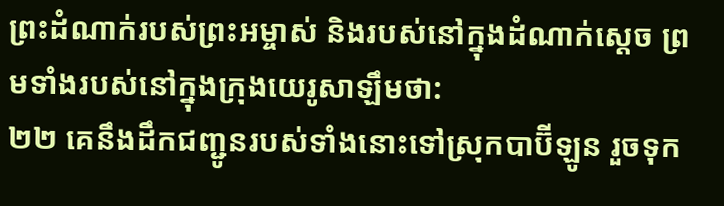ព្រះដំណាក់របស់ព្រះអម្ចាស់ និងរបស់នៅក្នុងដំណាក់ស្ដេច ព្រមទាំងរបស់នៅក្នុងក្រុងយេរូសាឡឹមថា:
២២ គេនឹងដឹកជញ្ជូនរបស់ទាំងនោះទៅស្រុកបាប៊ីឡូន រួចទុក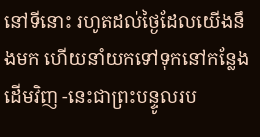នៅទីនោះ រហូតដល់ថ្ងៃដែលយើងនឹងមក ហើយនាំយកទៅទុកនៅកន្លែងដើមវិញ -នេះជាព្រះបន្ទូលរប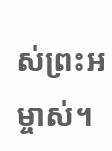ស់ព្រះអម្ចាស់។